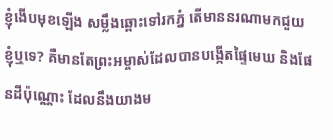ខ្ញុំងើបមុខឡើង សម្លឹងឆ្ពោះទៅរកភ្នំ តើមាននរណាមកជួយខ្ញុំឬទេ? គឺមានតែព្រះអម្ចាស់ដែលបានបង្កើតផ្ទៃមេឃ និងផែនដីប៉ុណ្ណោះ ដែលនឹងយាងម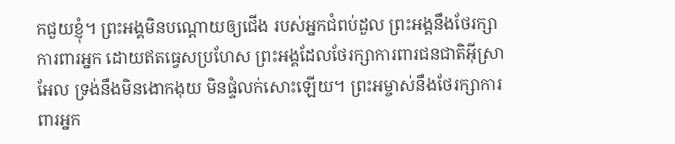កជួយខ្ញុំ។ ព្រះអង្គមិនបណ្តោយឲ្យជើង របស់អ្នកជំពប់ដួល ព្រះអង្គនឹងថែរក្សាការពារអ្នក ដោយឥតធ្វេសប្រហែស ព្រះអង្គដែលថែរក្សាការពារជនជាតិអ៊ីស្រាអែល ទ្រង់នឹងមិនងោកងុយ មិនផ្ទំលក់សោះឡើយ។ ព្រះអម្ចាស់នឹងថែរក្សាការពារអ្នក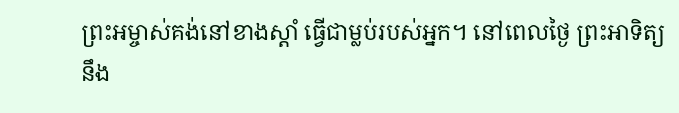ព្រះអម្ចាស់គង់នៅខាងស្ដាំ ធ្វើជាម្លប់របស់អ្នក។ នៅពេលថ្ងៃ ព្រះអាទិត្យនឹង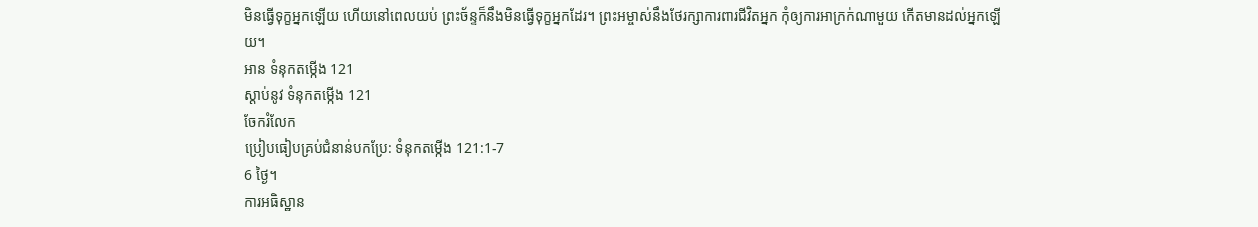មិនធ្វើទុក្ខអ្នកឡើយ ហើយនៅពេលយប់ ព្រះច័ន្ទក៏នឹងមិនធ្វើទុក្ខអ្នកដែរ។ ព្រះអម្ចាស់នឹងថែរក្សាការពារជីវិតអ្នក កុំឲ្យការអាក្រក់ណាមួយ កើតមានដល់អ្នកឡើយ។
អាន ទំនុកតម្កើង 121
ស្ដាប់នូវ ទំនុកតម្កើង 121
ចែករំលែក
ប្រៀបធៀបគ្រប់ជំនាន់បកប្រែ: ទំនុកតម្កើង 121:1-7
6 ថ្ងៃ។
ការអធិស្ឋាន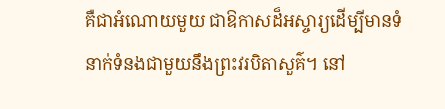គឺជាអំណោយមួយ ជាឱកាសដ៏អស្ចារ្យដើម្បីមានទំនាក់ទំនងជាមួយនឹងព្រះវរបិតាសួគ៌។ នៅ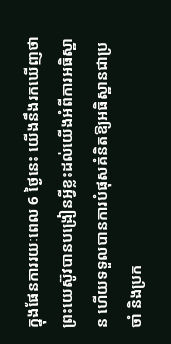ក្នុងផែនការរយៈពេល 6 ថ្ងៃនេះ យើងនឹងរកឃើញថាព្រះយេស៊ូវបានបង្រៀនអ្វីខ្លះដល់យើងអំពីការអធិស្ឋាន ហើយទទួលបានការបំផុសគំនិតឱ្យអធិស្ឋានជាប្រចាំ និងប្រក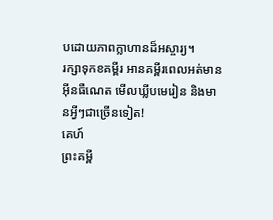បដោយភាពក្លាហានដ៏អស្ចារ្យ។
រក្សាទុកខគម្ពីរ អានគម្ពីរពេលអត់មានអ៊ីនធឺណេត មើលឃ្លីបមេរៀន និងមានអ្វីៗជាច្រើនទៀត!
គេហ៍
ព្រះគម្ពី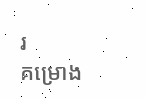រ
គម្រោង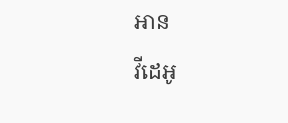អាន
វីដេអូ